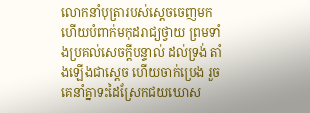លោកនាំបុត្រារបស់ស្ដេចចេញមក ហើយបំពាក់មកុដរាជ្យថ្វាយ ព្រមទាំងប្រគល់សេចក្ដីបន្ទាល់ ដល់ទ្រង់ តាំងឡើងជាស្ដេច ហើយចាក់ប្រេង រួចគេនាំគ្នាទះដៃស្រែកជយឃោស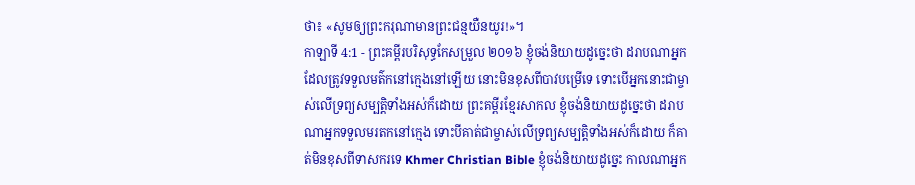ថា៖ «សូមឲ្យព្រះករុណាមានព្រះជន្មយឺនយូរ!»។
កាឡាទី 4:1 - ព្រះគម្ពីរបរិសុទ្ធកែសម្រួល ២០១៦ ខ្ញុំចង់និយាយដូច្នេះថា ដរាបណាអ្នកដែលត្រូវទទួលមត៌កនៅក្មេងនៅឡើយ នោះមិនខុសពីបាវបម្រើទេ ទោះបើអ្នកនោះជាម្ចាស់លើទ្រព្យសម្បត្តិទាំងអស់ក៏ដោយ ព្រះគម្ពីរខ្មែរសាកល ខ្ញុំចង់និយាយដូច្នេះថា ដរាបណាអ្នកទទួលមរតកនៅក្មេង ទោះបីគាត់ជាម្ចាស់លើទ្រព្យសម្បត្តិទាំងអស់ក៏ដោយ ក៏គាត់មិនខុសពីទាសករទេ Khmer Christian Bible ខ្ញុំចង់និយាយដូច្នេះ កាលណាអ្នក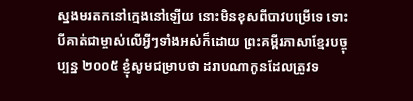ស្នងមរតកនៅក្មេងនៅឡើយ នោះមិនខុសពីបាវបម្រើទេ ទោះបីគាត់ជាម្ចាស់លើអ្វីៗទាំងអស់ក៏ដោយ ព្រះគម្ពីរភាសាខ្មែរបច្ចុប្បន្ន ២០០៥ ខ្ញុំសូមជម្រាបថា ដរាបណាកូនដែលត្រូវទ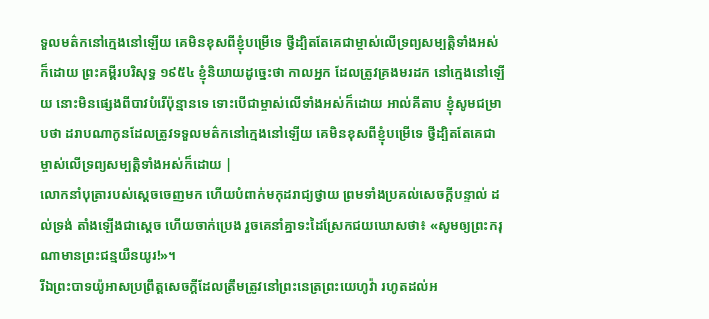ទួលមត៌កនៅក្មេងនៅឡើយ គេមិនខុសពីខ្ញុំបម្រើទេ ថ្វីដ្បិតតែគេជាម្ចាស់លើទ្រព្យសម្បត្តិទាំងអស់ក៏ដោយ ព្រះគម្ពីរបរិសុទ្ធ ១៩៥៤ ខ្ញុំនិយាយដូច្នេះថា កាលអ្នក ដែលត្រូវគ្រងមរដក នៅក្មេងនៅឡើយ នោះមិនផ្សេងពីបាវបំរើប៉ុន្មានទេ ទោះបើជាម្ចាស់លើទាំងអស់ក៏ដោយ អាល់គីតាប ខ្ញុំសូមជម្រាបថា ដរាបណាកូនដែលត្រូវទទួលមត៌កនៅក្មេងនៅឡើយ គេមិនខុសពីខ្ញុំបម្រើទេ ថ្វីដ្បិតតែគេជាម្ចាស់លើទ្រព្យសម្បត្តិទាំងអស់ក៏ដោយ |
លោកនាំបុត្រារបស់ស្ដេចចេញមក ហើយបំពាក់មកុដរាជ្យថ្វាយ ព្រមទាំងប្រគល់សេចក្ដីបន្ទាល់ ដល់ទ្រង់ តាំងឡើងជាស្ដេច ហើយចាក់ប្រេង រួចគេនាំគ្នាទះដៃស្រែកជយឃោសថា៖ «សូមឲ្យព្រះករុណាមានព្រះជន្មយឺនយូរ!»។
រីឯព្រះបាទយ៉ូអាសប្រព្រឹត្តសេចក្ដីដែលត្រឹមត្រូវនៅព្រះនេត្រព្រះយេហូវ៉ា រហូតដល់អ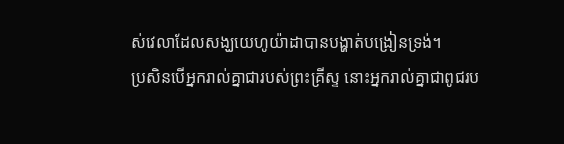ស់វេលាដែលសង្ឃយេហូយ៉ាដាបានបង្ហាត់បង្រៀនទ្រង់។
ប្រសិនបើអ្នករាល់គ្នាជារបស់ព្រះគ្រីស្ទ នោះអ្នករាល់គ្នាជាពូជរប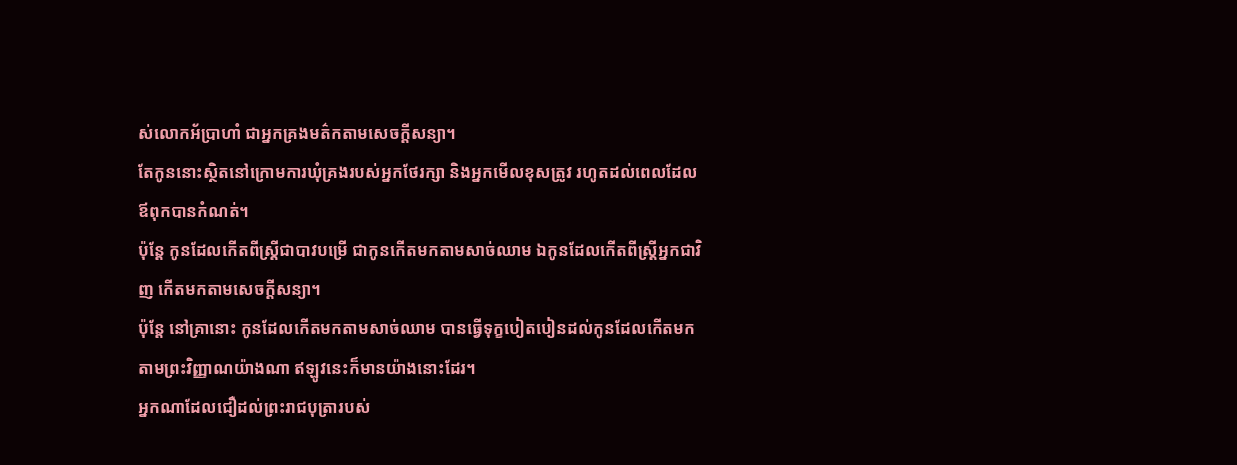ស់លោកអ័ប្រាហាំ ជាអ្នកគ្រងមត៌កតាមសេចក្ដីសន្យា។
តែកូននោះស្ថិតនៅក្រោមការឃុំគ្រងរបស់អ្នកថែរក្សា និងអ្នកមើលខុសត្រូវ រហូតដល់ពេលដែលឪពុកបានកំណត់។
ប៉ុន្ដែ កូនដែលកើតពីស្ត្រីជាបាវបម្រើ ជាកូនកើតមកតាមសាច់ឈាម ឯកូនដែលកើតពីស្ត្រីអ្នកជាវិញ កើតមកតាមសេចក្ដីសន្យា។
ប៉ុន្ដែ នៅគ្រានោះ កូនដែលកើតមកតាមសាច់ឈាម បានធ្វើទុក្ខបៀតបៀនដល់កូនដែលកើតមកតាមព្រះវិញ្ញាណយ៉ាងណា ឥឡូវនេះក៏មានយ៉ាងនោះដែរ។
អ្នកណាដែលជឿដល់ព្រះរាជបុត្រារបស់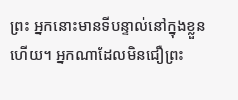ព្រះ អ្នកនោះមានទីបន្ទាល់នៅក្នុងខ្លួនហើយ។ អ្នកណាដែលមិនជឿព្រះ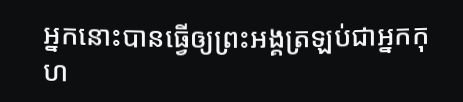អ្នកនោះបានធ្វើឲ្យព្រះអង្គត្រឡប់ជាអ្នកកុហ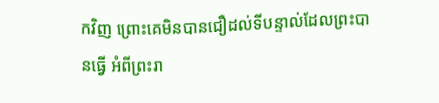កវិញ ព្រោះគេមិនបានជឿដល់ទីបន្ទាល់ដែលព្រះបានធ្វើ អំពីព្រះរា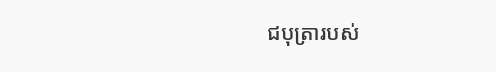ជបុត្រារបស់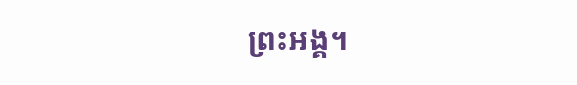ព្រះអង្គ។